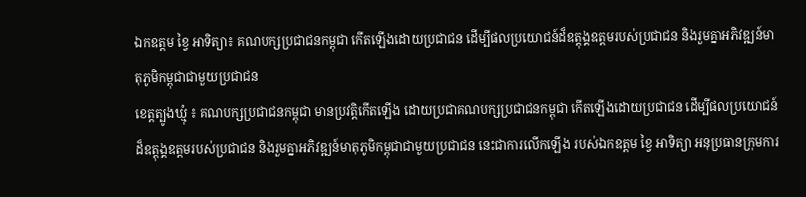ឯកឧត្តម ខ្វៃ អាទិត្យា៖ គណបក្សប្រជាជនកម្ពុជា កើតឡើងដោយប្រជាជន ដើម្បីផលប្រយោជន៍ដ៏ឧត្តុង្គឧត្តមរបស់ប្រជាជន និងរួមគ្នាអភិវឌ្ឍន៍មាតុភូមិកម្ពុជាជាមួយប្រជាជន
ខេត្តត្បូងឃ្មុំ ៖ គណបក្សប្រជាជនកម្ពុជា មានប្រវត្តិកើតឡើង ដោយប្រជាគណបក្សប្រជាជនកម្ពុជា កើតឡើងដោយប្រជាជន ដើម្បីផលប្រយោជន៍ដ៏ឧត្តុង្គឧត្តមរបស់ប្រជាជន និងរួមគ្នាអភិវឌ្ឍន៍មាតុភូមិកម្ពុជាជាមួយប្រជាជន នេះជាការលើកឡើង របស់ឯកឧត្តម ខ្វៃ អាទិត្យា អនុប្រធានក្រុមការ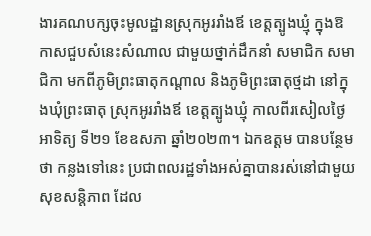ងារគណបក្សចុះមូលដ្ឋានស្រុកអូររាំងឪ ខេត្តត្បូងឃ្មុំ ក្នុងឱកាសជួបសំនេះសំណាល ជាមួយថ្នាក់ដឹកនាំ សមាជិក សមាជិកា មកពីភូមិព្រះធាតុកណ្តាល និងភូមិព្រះធាតុថ្មដា នៅក្នុងឃុំព្រះធាតុ ស្រុកអូររាំងឪ ខេត្តត្បូងឃ្មុំ កាលពីរសៀលថ្ងៃ អាទិត្យ ទី២១ ខែឧសភា ឆ្នាំ២០២៣។ ឯកឧត្តម បានបន្ថែមថា កន្លងទៅនេះ ប្រជាពលរដ្ឋទាំងអស់គ្នាបានរស់នៅជាមួយសុខសន្តិភាព ដែល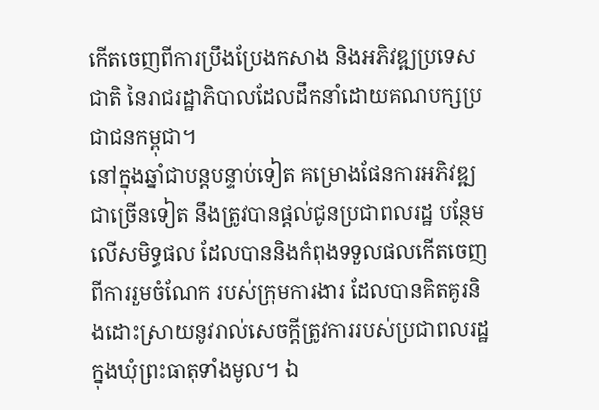កើតចេញពីការប្រឹងប្រែងកសាង និងអភិវឌ្ឍប្រទេសជាតិ នៃរាជរដ្ឋាភិបាលដែលដឹកនាំដោយគណបក្សប្រជាជនកម្ពុជា។
នៅក្នុងឆ្នាំជាបន្តបន្ទាប់ទៀត គម្រោងផែនការអភិវឌ្ឍជាច្រើនទៀត នឹងត្រូវបានផ្តល់ជូនប្រជាពលរដ្ឋ បន្ថែមលើសមិទ្ធផល ដែលបាននិងកំពុងទទួលផលកើតចេញ ពីការរួមចំណែក របស់ក្រុមការងារ ដែលបានគិតគូរនិងដោះស្រាយនូវរាល់សេចក្តីត្រូវការរបស់ប្រជាពលរដ្ឋក្នុងឃុំព្រះធាតុទាំងមូល។ ឯ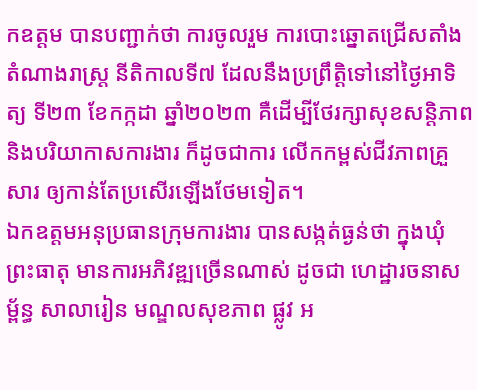កឧត្តម បានបញ្ជាក់ថា ការចូលរួម ការបោះឆ្នោតជ្រើសតាំងតំណាងរាស្រ្ត នីតិកាលទី៧ ដែលនឹងប្រព្រឹត្តិទៅនៅថ្ងៃអាទិត្យ ទី២៣ ខែកក្កដា ឆ្នាំ២០២៣ គឺដើម្បីថែរក្សាសុខសន្តិភាព និងបរិយាកាសការងារ ក៏ដូចជាការ លើកកម្ពស់ជីវភាពគ្រួសារ ឲ្យកាន់តែប្រសើរឡើងថែមទៀត។
ឯកឧត្តមអនុប្រធានក្រុមការងារ បានសង្កត់ធ្ងន់ថា ក្នុងឃុំព្រះធាតុ មានការអភិវឌ្ឍច្រើនណាស់ ដូចជា ហេដ្ឋារចនាសម្ព័ន្ធ សាលារៀន មណ្ឌលសុខភាព ផ្លូវ អ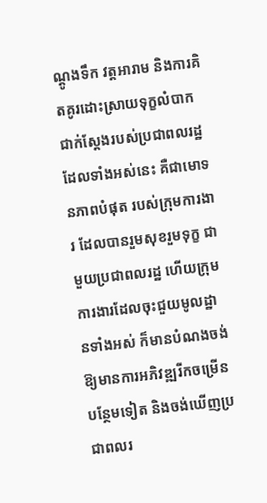ណ្តូងទឹក វត្តអារាម និងការគិតគូរដោះស្រាយទុក្ខលំបាក ជាក់ស្តែងរបស់ប្រជាពលរដ្ឋ ដែលទាំងអស់នេះ គឺជាមោទនភាពបំផុត របស់ក្រុមការងារ ដែលបានរួមសុខរួមទុក្ខ ជាមួយប្រជាពលរដ្ឋ ហើយក្រុមការងារដែលចុះជួយមូលដ្ឋានទាំងអស់ ក៏មានបំណងចង់ឱ្យមានការអភិវឌ្ឍរីកចម្រើនបន្ថែមទៀត និងចង់ឃើញប្រជាពលរ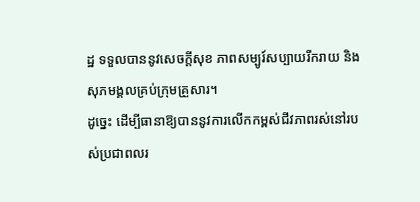ដ្ឋ ទទួលបាននូវសេចក្តីសុខ ភាពសម្បូរ៍សប្បាយរីករាយ និងសុភមង្គលគ្រប់ក្រុមគ្រួសារ។
ដូច្នេះ ដើម្បីធានាឱ្យបាននូវការលើកកម្ពស់ជីវភាពរស់នៅរបស់ប្រជាពលរ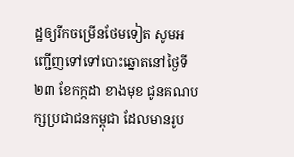ដ្ឋឲ្យរីកចម្រើនថែមទៀត សូមអញ្ជើញទៅទៅបោះឆ្នោតនៅថ្ងៃទី២៣ ខែកក្កដា ខាងមុខ ជូនគណបក្សប្រជាជនកម្ពុជា ដែលមានរូប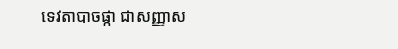ទេវតាបាចផ្កា ជាសញ្ញាស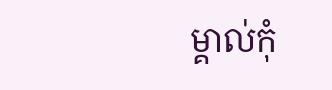ម្គាល់កុំ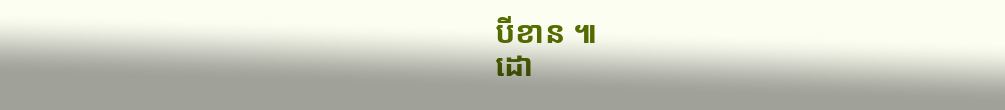បីខាន ៕
ដោ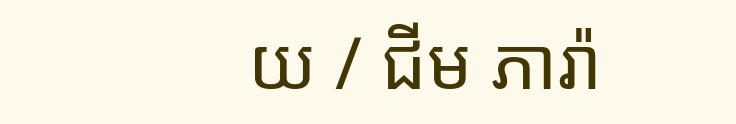យ / ជីម ភារ៉ា